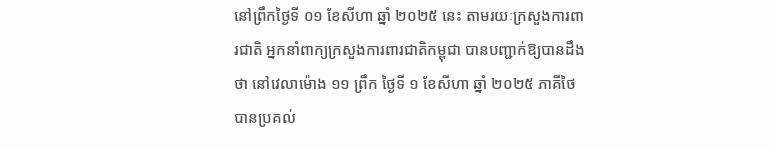នៅព្រឹកថ្ងៃទី ០១ ខែសីហា ឆ្នាំ ២០២៥ នេះ តាមរយៈក្រសួងការពារជាតិ អ្នកនាំពាក្យក្រសួងការពារជាតិកម្ពុជា បានបញ្ជាក់ឱ្យបានដឹងថា នៅវេលាម៉ោង ១១ ព្រឹក ថ្ងៃទី ១ ខែសីហា ឆ្នាំ ២០២៥ ភាគីថៃបានប្រគល់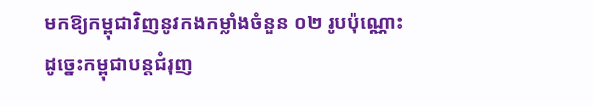មកឱ្យកម្ពុជាវិញនូវកងកម្លាំងចំនួន ០២ រូបប៉ុណ្ណោះ ដូច្នេះកម្ពុជាបន្តជំរុញ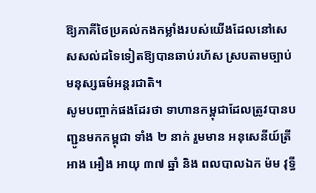ឱ្យភាគីថៃប្រគល់កងកម្លាំងរបស់យើងដែលនៅសេសសល់ដទៃទៀតឱ្យបានឆាប់រហ័ស ស្របតាមច្បាប់មនុស្សធម៌អន្តរជាតិ។
សូមបញ្ចាក់ផងដែរថា ទាហានកម្ពុជាដែលត្រូវបានបញ្ជូនមកកម្ពុជា ទាំង ២ នាក់ រួមមាន អនុសេនីយ៍ត្រី អាង អឿង អាយុ ៣៧ ឆ្នាំ និង ពលបាលឯក ម៉ម វុទ្ធី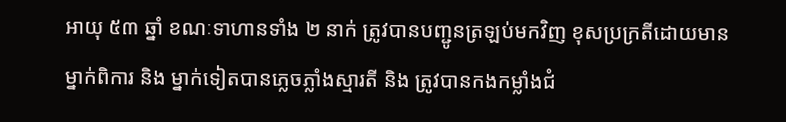អាយុ ៥៣ ឆ្នាំ ខណៈទាហានទាំង ២ នាក់ ត្រូវបានបញ្ជូនត្រឡប់មកវិញ ខុសប្រក្រតីដោយមានម្នាក់ពិការ និង ម្នាក់ទៀតបានភ្លេចភ្លាំងស្មារតី និង ត្រូវបានកងកម្លាំងជំ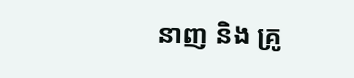នាញ និង គ្រូ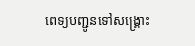ពេទ្យបញ្ជូនទៅសង្គ្រោះ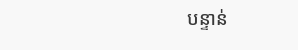បន្ទាន់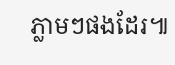ភ្លាមៗផងដែរ៕